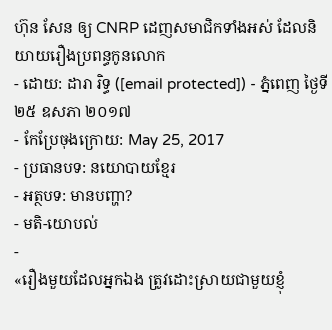ហ៊ុន សែន ឲ្យ CNRP ដេញសមាជិកទាំងអស់ ដែលនិយាយរឿងប្រពន្ធកូនលោក
- ដោយ: ដារា រិទ្ធ ([email protected]) - ភ្នំពេញ ថ្ងៃទី២៥ ឧសភា ២០១៧
- កែប្រែចុងក្រោយ: May 25, 2017
- ប្រធានបទ: នយោបាយខ្មែរ
- អត្ថបទ: មានបញ្ហា?
- មតិ-យោបល់
-
«រឿងមួយដែលអ្នកឯង ត្រូវដោះស្រាយជាមួយខ្ញុំ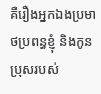គឺរឿងអ្នកឯងប្រមាថប្រពន្ធខ្ញុំ និងកូនប្រុសរបស់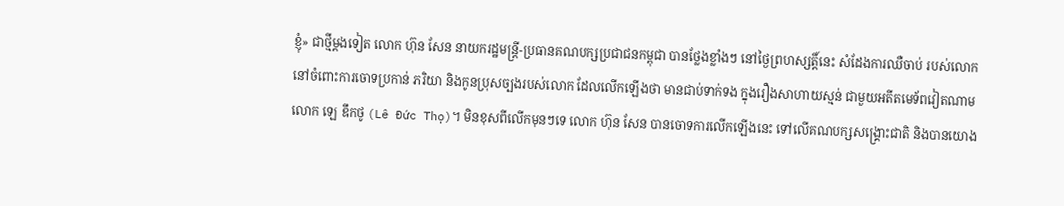ខ្ញុំ» ជាថ្មីម្ដងទៀត លោក ហ៊ុន សែន នាយករដ្ឋមន្ត្រី-ប្រធានគណបក្សប្រជាជនកម្ពុជា បានថ្លែងខ្លាំងៗ នៅថ្ងៃព្រហស្សត្តិ៍នេះ សំដែងការឈឺចាប់ របស់លោក នៅចំពោះការចោទប្រកាន់ ភរិយា និងកូនប្រុសច្បងរបស់លោក ដែលលើកឡើងថា មានជាប់ទាក់ទង ក្នុងរឿងសាហាយស្មន់ ជាមួយអតីតមេទ័ពវៀតណាម លោក ឡេ ឌឹកថូ (Lê Đức Thọ)។ មិនខុសពីលើកមុនៗទេ លោក ហ៊ុន សែន បានចោទការលើកឡើងនេះ ទៅលើគណបក្សសង្គ្រោះជាតិ និងបានយោង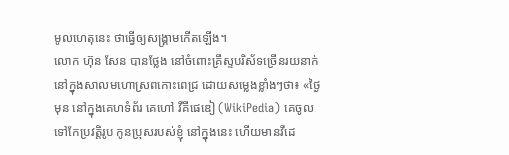មូលហេតុនេះ ថាធ្វើឲ្យសង្គ្រាមកើតឡើង។
លោក ហ៊ុន សែន បានថ្លែង នៅចំពោះគ្រឹស្ទបរិស័ទច្រើនរយនាក់ នៅក្នុងសាលមហោស្រពកោះពេជ្រ ដោយសម្លេងខ្លាំងៗថា៖ «ថ្ងៃមុន នៅក្នុងគេហទំព័រ គេហៅ វីគីផេឌៀ (WikiPedia) គេចូលទៅកែប្រវត្តិរូប កូនប្រុសរបស់ខ្ញុំ នៅក្នុងនេះ ហើយមានវីដេ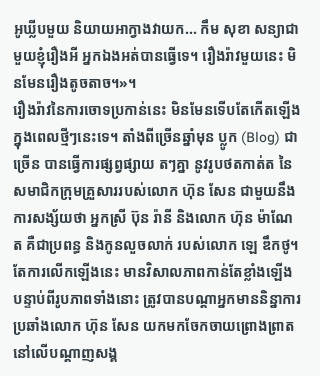អូឃ្លីបមួយ និយាយអាក្វាងវាយក... កឹម សុខា សន្យាជាមួយខ្ញុំរឿងអី អ្នកឯងអត់បានធ្វើទេ។ រឿងរ៉ាវមួយនេះ មិនមែនរឿងតូចតាច។»។
រឿងរ៉ាវនៃការចោទប្រកាន់នេះ មិនមែនទើបតែកើតឡើង ក្នុងពេលថ្មីៗនេះទេ។ តាំងពីច្រើនឆ្នាំមុន ប្លូក (Blog) ជាច្រើន បានធ្វើការផ្សព្វផ្សាយ តៗគ្នា នូវរូបថតកាត់ត នៃសមាជិកក្រុមគ្រួសាររបស់លោក ហ៊ុន សែន ជាមួយនឹងការសង្ស័យថា អ្នកស្រី ប៊ុន រ៉ានី និងលោក ហ៊ុន ម៉ាណែត គឺជាប្រពន្ធ និងកូនលួចលាក់ របស់លោក ឡេ ឌឹកថូ។
តែការលើកឡើងនេះ មានវិសាលភាពកាន់តែខ្លាំងឡើង បន្ទាប់ពីរូបភាពទាំងនោះ ត្រូវបានបណ្ដាអ្នកមាននិន្នាការប្រឆាំងលោក ហ៊ុន សែន យកមកចែកចាយព្រោងព្រាត នៅលើបណ្ដាញសង្គ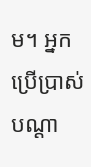ម។ អ្នកប្រើប្រាស់បណ្ដា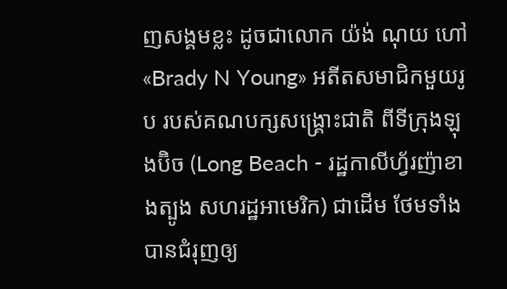ញសង្គមខ្លះ ដូចជាលោក យ៉ង់ ណុយ ហៅ «Brady N Young» អតីតសមាជិកមួយរូប របស់គណបក្សសង្គ្រោះជាតិ ពីទីក្រុងឡុងប៊ិច (Long Beach - រដ្ឋកាលីហ្វ័រញ៉ាខាងត្បូង សហរដ្ឋអាមេរិក) ជាដើម ថែមទាំងបានជំរុញឲ្យ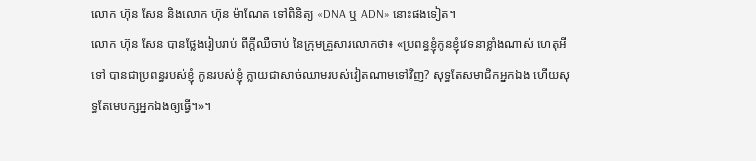លោក ហ៊ុន សែន និងលោក ហ៊ុន ម៉ាណែត ទៅពិនិត្យ «DNA ឬ ADN» នោះផងទៀត។
លោក ហ៊ុន សែន បានថ្លែងរៀបរាប់ ពីក្ដីឈឺចាប់ នៃក្រុមគ្រួសារលោកថា៖ «ប្រពន្ធខ្ញុំកូនខ្ញុំវេទនាខ្លាំងណាស់ ហេតុអីទៅ បានជាប្រពន្ធរបស់ខ្ញុំ កូនរបស់ខ្ញុំ ក្លាយជាសាច់ឈាមរបស់វៀតណាមទៅវិញ? សុទ្ធតែសមាជិកអ្នកឯង ហើយសុទ្ធតែមេបក្សអ្នកឯងឲ្យធ្វើ។»។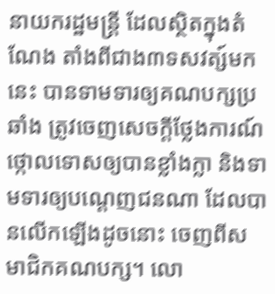នាយករដ្ឋមន្ត្រី ដែលស្ថិតក្នុងតំណែង តាំងពីជាង៣ទសវត្ស៍មកនេះ បានទាមទារឲ្យគណបក្សប្រឆាំង ត្រូវចេញសេចក្ដីថ្លែងការណ៍ថ្កោលទោសឲ្យបានខ្លាំងក្លា និងទាមទារឲ្យបណ្ដេញជនណា ដែលបានលើកឡើងដូចនោះ ចេញពីសមាជិកគណបក្ស។ លោ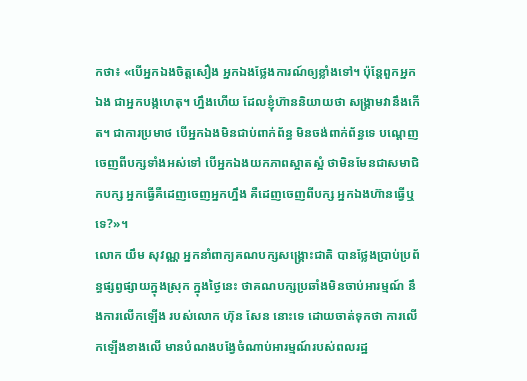កថា៖ «បើអ្នកឯងចិត្តសឿង អ្នកឯងថ្លែងការណ៍ឲ្យខ្លាំងទៅ។ ប៉ុន្តែពួកអ្នកឯង ជាអ្នកបង្កហេតុ។ ហ្នឹងហើយ ដែលខ្ញុំហ៊ាននិយាយថា សង្គ្រាមវានឹងកើត។ ជាការប្រមាថ បើអ្នកឯងមិនជាប់ពាក់ព័ន្ធ មិនចង់ពាក់ព័ន្ធទេ បណ្ដេញចេញពីបក្សទាំងអស់ទៅ បើអ្នកឯងយកភាពស្អាតស្អំ ថាមិនមែនជាសមាជិកបក្ស អ្នកធ្វើគឺដេញចេញអ្នកហ្នឹង គឺដេញចេញពីបក្ស អ្នកឯងហ៊ានធ្វើឬទេ?»។
លោក យឹម សុវណ្ណ អ្នកនាំពាក្យគណបក្សសង្គ្រោះជាតិ បានថ្លែងប្រាប់ប្រព័ន្ធផ្សព្វផ្សាយក្នុងស្រុក ក្នុងថ្ងៃនេះ ថាគណបក្សប្រឆាំងមិនចាប់អារម្មណ៍ នឹងការលើកឡើង របស់លោក ហ៊ុន សែន នោះទេ ដោយចាត់ទុកថា ការលើកឡើងខាងលើ មានបំណងបង្វែចំណាប់អារម្មណ៍របស់ពលរដ្ឋ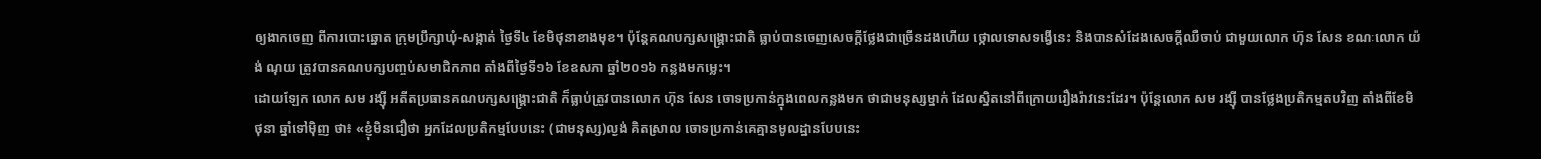ឲ្យងាកចេញ ពីការបោះឆ្នោត ក្រុមប្រឹក្សាឃុំ-សង្កាត់ ថ្ងៃទី៤ ខែមិថុនាខាងមុខ។ ប៉ុន្តែគណបក្សសង្គ្រោះជាតិ ធ្លាប់បានចេញសេចក្ដីថ្លែងជាច្រើនដងហើយ ថ្កោលទោសទង្វើនេះ និងបានសំដែងសេចក្ដីឈឺចាប់ ជាមួយលោក ហ៊ុន សែន ខណៈលោក យ៉ង់ ណុយ ត្រូវបានគណបក្សបញ្ចប់សមាជិកភាព តាំងពីថ្ងៃទី១៦ ខែឧសភា ឆ្នាំ២០១៦ កន្លងមកម្លេះ។
ដោយឡែក លោក សម រង្ស៊ី អតីតប្រធានគណបក្សសង្គ្រោះជាតិ ក៏ធ្លាប់ត្រូវបានលោក ហ៊ុន សែន ចោទប្រកាន់ក្នុងពេលកន្លងមក ថាជាមនុស្សម្នាក់ ដែលស្និតនៅពីក្រោយរឿងរ៉ាវនេះដែរ។ ប៉ុន្តែលោក សម រង្ស៊ី បានថ្លែងប្រតិកម្មតបវិញ តាំងពីខែមិថុនា ឆ្នាំទៅម៉ិញ ថា៖ «ខ្ញុំមិនជឿថា អ្នកដែលប្រតិកម្មបែបនេះ (ជាមនុស្ស)ល្ងង់ គិតស្រាល ចោទប្រកាន់គេគ្មានមូលដ្ឋានបែបនេះ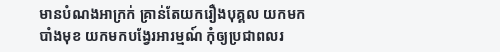មានបំណងអាក្រក់ គ្រាន់តែយករឿងបុគ្គល យកមកបាំងមុខ យកមកបង្វែរអារម្មណ៍ កុំឲ្យប្រជាពលរ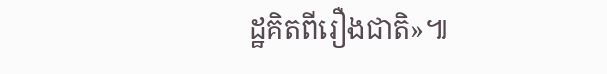ដ្ឋគិតពីរឿងជាតិ»៕